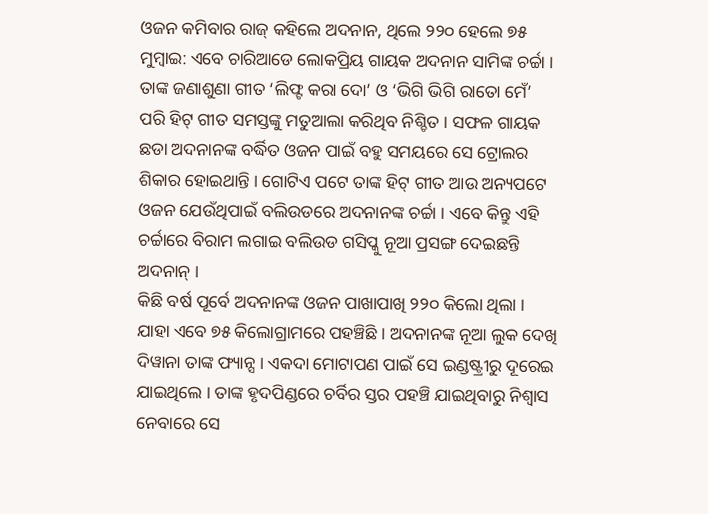ଓଜନ କମିବାର ରାଜ୍ କହିଲେ ଅଦନାନ, ଥିଲେ ୨୨୦ ହେଲେ ୭୫
ମୁମ୍ବାଇ: ଏବେ ଚାରିଆଡେ ଲୋକପ୍ରିୟ ଗାୟକ ଅଦନାନ ସାମିଙ୍କ ଚର୍ଚ୍ଚା । ତାଙ୍କ ଜଣାଶୁଣା ଗୀତ ‘ଲିଫ୍ଟ କରା ଦୋ’ ଓ ‘ଭିଗି ଭିଗି ରାତୋ ମେଁ’ ପରି ହିଟ୍ ଗୀତ ସମସ୍ତଙ୍କୁ ମତୁଆଲା କରିଥିବ ନିଶ୍ଚିତ । ସଫଳ ଗାୟକ ଛଡା ଅଦନାନଙ୍କ ବର୍ଦ୍ଧିତ ଓଜନ ପାଇଁ ବହୁ ସମୟରେ ସେ ଟ୍ରୋଲର ଶିକାର ହୋଇଥାନ୍ତି । ଗୋଟିଏ ପଟେ ତାଙ୍କ ହିଟ୍ ଗୀତ ଆଉ ଅନ୍ୟପଟେ ଓଜନ ଯେଉଁଥିପାଇଁ ବଲିଉଡରେ ଅଦନାନଙ୍କ ଚର୍ଚ୍ଚା । ଏବେ କିନ୍ତୁ ଏହି ଚର୍ଚ୍ଚାରେ ବିରାମ ଲଗାଇ ବଲିଉଡ ଗସିପ୍କୁ ନୂଆ ପ୍ରସଙ୍ଗ ଦେଇଛନ୍ତି ଅଦନାନ୍ ।
କିଛି ବର୍ଷ ପୂର୍ବେ ଅଦନାନଙ୍କ ଓଜନ ପାଖାପାଖି ୨୨୦ କିଲୋ ଥିଲା । ଯାହା ଏବେ ୭୫ କିଲୋଗ୍ରାମରେ ପହଞ୍ଚିଛି । ଅଦନାନଙ୍କ ନୂଆ ଲୁକ ଦେଖି ଦିୱାନା ତାଙ୍କ ଫ୍ୟାନ୍ସ । ଏକଦା ମୋଟାପଣ ପାଇଁ ସେ ଇଣ୍ଡଷ୍ଟ୍ରୀରୁ ଦୂରେଇ ଯାଇଥିଲେ । ତାଙ୍କ ହୃଦପିଣ୍ଡରେ ଚର୍ବିର ସ୍ତର ପହଞ୍ଚି ଯାଇଥିବାରୁ ନିଶ୍ବାସ ନେବାରେ ସେ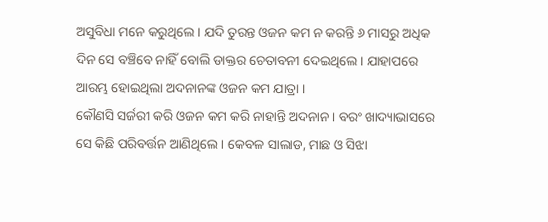ଅସୁବିଧା ମନେ କରୁଥିଲେ । ଯଦି ତୁରନ୍ତ ଓଜନ କମ ନ କରନ୍ତି ୬ ମାସରୁ ଅଧିକ ଦିନ ସେ ବଞ୍ଚିବେ ନାହିଁ ବୋଲି ଡାକ୍ତର ଚେତାବନୀ ଦେଇଥିଲେ । ଯାହାପରେ ଆରମ୍ଭ ହୋଇଥିଲା ଅଦନାନଙ୍କ ଓଜନ କମ ଯାତ୍ରା ।
କୌଣସି ସର୍ଜରୀ କରି ଓଜନ କମ କରି ନାହାନ୍ତି ଅଦନାନ । ବରଂ ଖାଦ୍ୟାଭାସରେ ସେ କିଛି ପରିବର୍ତ୍ତନ ଆଣିଥିଲେ । କେବଳ ସାଲାଡ, ମାଛ ଓ ସିଝା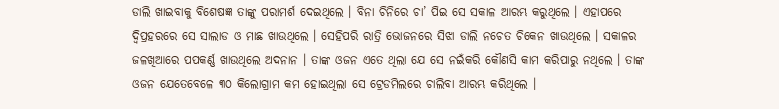ଡାଲି ଖାଇବାକୁ ବିଶେଷଜ୍ଞ ତାଙ୍କୁ ପରାମର୍ଶ ଦେଇଥିଲେ । ବିନା ଚିନିରେ ଚା’ ପିଇ ସେ ସକାଳ ଆରମ୍ଭ କରୁଥିଲେ । ଏହାପରେ ଦ୍ବିପ୍ରହରରେ ସେ ସାଲାଡ ଓ ମାଛ ଖାଉଥିଲେ । ସେହିପରି ରାତ୍ରି ଭୋଜନରେ ସିଝା ଡାଲି ନଚେତ ଚିକେନ ଖାଉଥିଲେ । ସକାଳର ଜଳଖିଆରେ ପପକର୍ଣ୍ଣ ଖାଉଥିଲେ ଅଦନାନ । ତାଙ୍କ ଓଜନ ଏତେ ଥିଲା ଯେ ସେ ନଇଁକରି କୌଣସି କାମ କରିପାରୁ ନଥିଲେ । ତାଙ୍କ ଓଜନ ଯେତେବେଳେ ୩୦ କିଲୋଗ୍ରାମ କମ ହୋଇଥିଲା ସେ ଟ୍ରେଡମିଲରେ ଚାଲିବା ଆରମ୍ଭ କରିଥିଲେ ।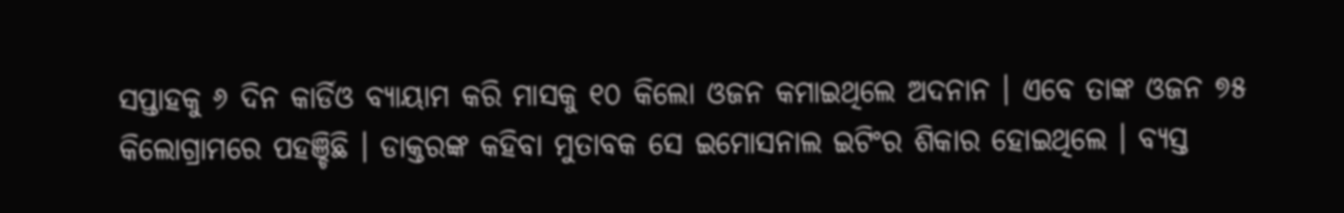ସପ୍ତାହକୁ ୬ ଦିନ କାର୍ଡିଓ ବ୍ୟାୟାମ କରି ମାସକୁ ୧୦ କିଲୋ ଓଜନ କମାଇଥିଲେ ଅଦନାନ । ଏବେ ତାଙ୍କ ଓଜନ ୭୫ କିଲୋଗ୍ରାମରେ ପହଞ୍ଚିଛି । ଡାକ୍ତରଙ୍କ କହିବା ମୁତାବକ ସେ ଇମୋସନାଲ ଇଟିଂର ଶିକାର ହୋଇଥିଲେ । ବ୍ୟସ୍ତ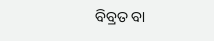ବିବ୍ରତ ବା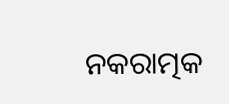ନକରାତ୍ମକ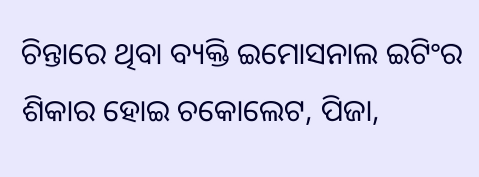ଚିନ୍ତାରେ ଥିବା ବ୍ୟକ୍ତି ଇମୋସନାଲ ଇଟିଂର ଶିକାର ହୋଇ ଚକୋଲେଟ, ପିଜା,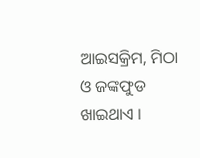ଆଇସକ୍ରିମ, ମିଠା ଓ ଜଙ୍କଫୁଡ ଖାଇଥାଏ ।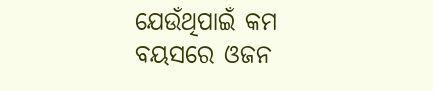ଯେଉଁଥିପାଇଁ କମ ବୟସରେ ଓଜନ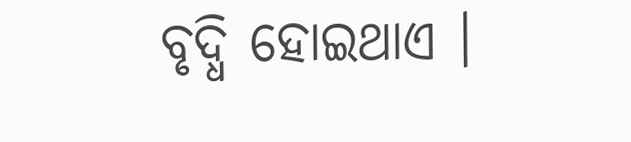ବୃଦ୍ଧି ହୋଇଥାଏ ।